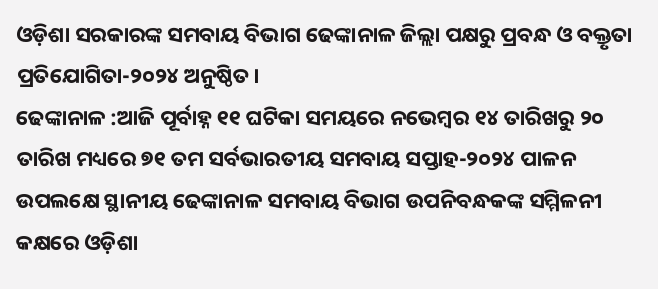ଓଡ଼ିଶା ସରକାରଙ୍କ ସମବାୟ ବିଭାଗ ଢେଙ୍କାନାଳ ଜିଲ୍ଲା ପକ୍ଷରୁ ପ୍ରବନ୍ଧ ଓ ବକ୍ତୃତା ପ୍ରତିଯୋଗିତା-୨୦୨୪ ଅନୁଷ୍ଠିତ।
ଢେଙ୍କାନାଳ :ଆଜି ପୂର୍ବାହ୍ନ ୧୧ ଘଟିକା ସମୟରେ ନଭେମ୍ବର ୧୪ ତାରିଖରୁ ୨୦ ତାରିଖ ମଧ୍ୟରେ ୭୧ ତମ ସର୍ବଭାରତୀୟ ସମବାୟ ସପ୍ତାହ-୨୦୨୪ ପାଳନ ଉପଲକ୍ଷେ ସ୍ଥାନୀୟ ଢେଙ୍କାନାଳ ସମବାୟ ବିଭାଗ ଉପନିବନ୍ଧକଙ୍କ ସମ୍ମିଳନୀ କକ୍ଷରେ ଓଡ଼ିଶା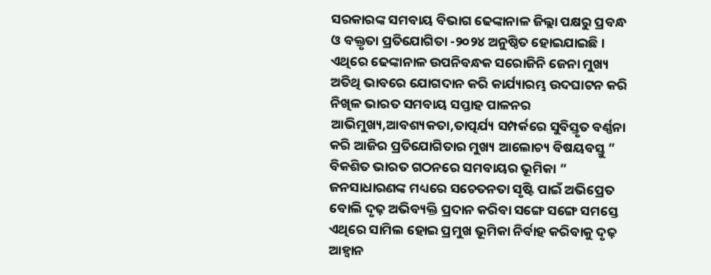ସରକାରଙ୍କ ସମବାୟ ବିଭାଗ ଢେଙ୍କାନାଳ ଜିଲ୍ଲା ପକ୍ଷରୁ ପ୍ରବନ୍ଧ ଓ ବକ୍ତୃତା ପ୍ରତିଯୋଗିତା -୨୦୨୪ ଅନୁଷ୍ଠିତ ହୋଇଯାଇଛି । ଏଥିରେ ଢେଙ୍କାନାଳ ଉପନିବନ୍ଧକ ସରୋଜିନି ଜେନା ମୁଖ୍ୟ ଅତିଥି ଭାବରେ ଯୋଗଦାନ କରି କାର୍ଯ୍ୟାରମ୍ଭ ଉଦଘାଟନ କରି ନିଖିଳ ଭାରତ ସମବାୟ ସପ୍ତାହ ପାଳନର ଆଭିମୁଖ୍ୟ,ଆବଶ୍ୟକତା,ତାତ୍ପର୍ଯ୍ୟ ସମ୍ପର୍କରେ ସୁବିସ୍ତୃତ ବର୍ଣ୍ଣନା କରି ଆଜିର ପ୍ରତିଯୋଗିତାର ମୁଖ୍ୟ ଆଲୋଚ୍ୟ ବିଷୟବସ୍ତୁ ” ବିକଶିତ ଭାରତ ଗଠନରେ ସମବାୟର ଭୂମିକା ” ଜନସାଧାରଣଙ୍କ ମଧ୍ୟରେ ସଚେତନତା ସୃଷ୍ଟି ପାଇଁ ଅଭିପ୍ରେତ ବୋଲି ଦୃଢ଼ ଅଭିବ୍ୟକ୍ତି ପ୍ରଦାନ କରିବା ସଙ୍ଗେ ସଙ୍ଗେ ସମସ୍ତେ ଏଥିରେ ସାମିଲ ହୋଇ ପ୍ରମୁଖ ଭୂମିକା ନିର୍ବାହ କରିବାକୁ ଦୃଢ଼ ଆହ୍ଵାନ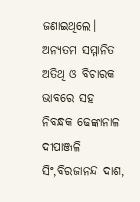ଜଣାଇଥିଲେ। ଅନ୍ୟତମ ସମ୍ମାନିତ ଅତିଥି ଓ ବିଚାରକ ଭାବରେ ସହ ନିବନ୍ଧକ ଢେଙ୍କାନାଳ ଦୀପାଞ୍ଜଳି ସିଂ,ବିରଜାନନ୍ଦ ଦାଶ,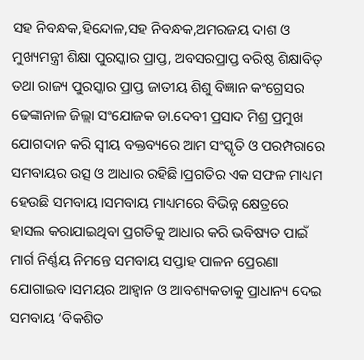ସହ ନିବନ୍ଧକ,ହିନ୍ଦୋଳ,ସହ ନିବନ୍ଧକ,ଅମରଜୟ ଦାଶ ଓ ମୁଖ୍ୟମନ୍ତ୍ରୀ ଶିକ୍ଷା ପୁରସ୍କାର ପ୍ରାପ୍ତ, ଅବସରପ୍ରାପ୍ତ ବରିଷ୍ଠ ଶିକ୍ଷାବିତ୍ ତଥା ରାଜ୍ୟ ପୁରସ୍କାର ପ୍ରାପ୍ତ ଜାତୀୟ ଶିଶୁ ବିଜ୍ଞାନ କଂଗ୍ରେସର ଢେଙ୍କାନାଳ ଜିଲ୍ଲା ସଂଯୋଜକ ଡା.ଦେବୀ ପ୍ରସାଦ ମିଶ୍ର ପ୍ରମୁଖ ଯୋଗଦାନ କରି ସ୍ଵୀୟ ବକ୍ତବ୍ୟରେ ଆମ ସଂସ୍କୃତି ଓ ପରମ୍ପରାରେ ସମବାୟର ଉତ୍ସ ଓ ଆଧାର ରହିଛି।ପ୍ରଗତିର ଏକ ସଫଳ ମାଧ୍ୟମ ହେଉଛି ସମବାୟ।ସମବାୟ ମାଧ୍ୟମରେ ବିଭିନ୍ନ କ୍ଷେତ୍ରରେ ହାସଲ କରାଯାଇଥିବା ପ୍ରଗତିକୁ ଆଧାର କରି ଭବିଷ୍ୟତ ପାଇଁ ମାର୍ଗ ନିର୍ଣ୍ଣୟ ନିମନ୍ତେ ସମବାୟ ସପ୍ତାହ ପାଳନ ପ୍ରେରଣା ଯୋଗାଇବ।ସମୟର ଆହ୍ଵାନ ଓ ଆବଶ୍ୟକତାକୁ ପ୍ରାଧାନ୍ୟ ଦେଇ ସମବାୟ ‘ବିକଶିତ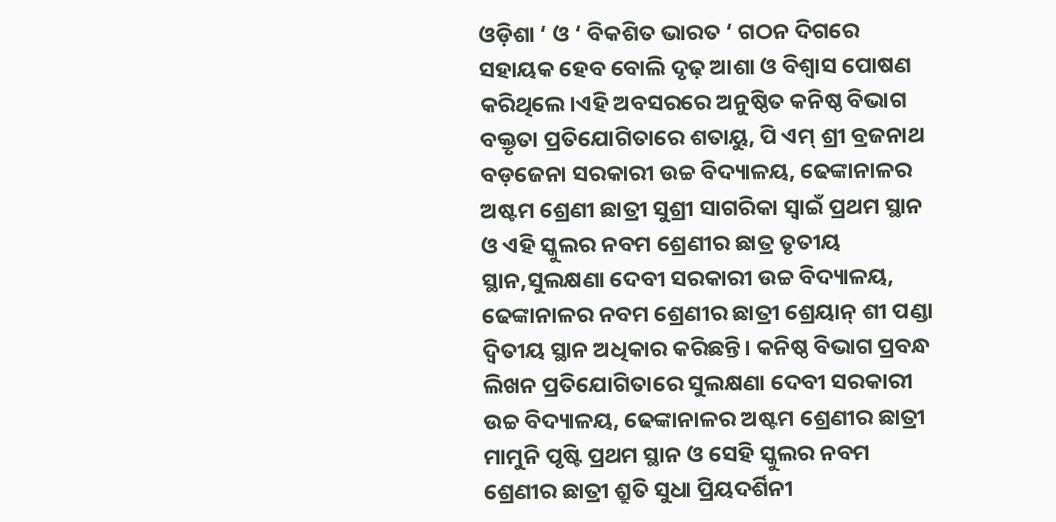ଓଡ଼ିଶା ‘ ଓ ‘ ବିକଶିତ ଭାରତ ‘ ଗଠନ ଦିଗରେ ସହାୟକ ହେବ ବୋଲି ଦୃଢ଼ ଆଶା ଓ ବିଶ୍ବାସ ପୋଷଣ କରିଥିଲେ।ଏହି ଅବସରରେ ଅନୁଷ୍ଠିତ କନିଷ୍ଠ ବିଭାଗ ବକ୍ତୃତା ପ୍ରତିଯୋଗିତାରେ ଶତାୟୁ, ପି ଏମ୍ ଶ୍ରୀ ବ୍ରଜନାଥ ବଡ଼ଜେନା ସରକାରୀ ଉଚ୍ଚ ବିଦ୍ୟାଳୟ, ଢେଙ୍କାନାଳର ଅଷ୍ଟମ ଶ୍ରେଣୀ ଛାତ୍ରୀ ସୁଶ୍ରୀ ସାଗରିକା ସ୍ଵାଇଁ ପ୍ରଥମ ସ୍ଥାନ ଓ ଏହି ସ୍କୁଲର ନବମ ଶ୍ରେଣୀର ଛାତ୍ର ତୃତୀୟ ସ୍ଥାନ,ସୁଲକ୍ଷଣା ଦେବୀ ସରକାରୀ ଉଚ୍ଚ ବିଦ୍ୟାଳୟ, ଢେଙ୍କାନାଳର ନବମ ଶ୍ରେଣୀର ଛାତ୍ରୀ ଶ୍ରେୟାନ୍ ଶୀ ପଣ୍ଡା ଦ୍ଵିତୀୟ ସ୍ଥାନ ଅଧିକାର କରିଛନ୍ତି। କନିଷ୍ଠ ବିଭାଗ ପ୍ରବନ୍ଧ ଲିଖନ ପ୍ରତିଯୋଗିତାରେ ସୁଲକ୍ଷଣା ଦେବୀ ସରକାରୀ ଉଚ୍ଚ ବିଦ୍ୟାଳୟ, ଢେଙ୍କାନାଳର ଅଷ୍ଟମ ଶ୍ରେଣୀର ଛାତ୍ରୀ ମାମୁନି ପୃଷ୍ଟି ପ୍ରଥମ ସ୍ଥାନ ଓ ସେହି ସ୍କୁଲର ନବମ ଶ୍ରେଣୀର ଛାତ୍ରୀ ଶ୍ରୁତି ସୁଧା ପ୍ରିୟଦର୍ଶିନୀ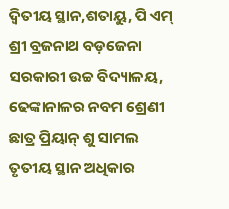ଦ୍ଵିତୀୟ ସ୍ଥାନ,ଶତାୟୁ, ପି ଏମ୍ ଶ୍ରୀ ବ୍ରଜନାଥ ବଡ଼ଜେନା ସରକାରୀ ଉଚ୍ଚ ବିଦ୍ୟାଳୟ, ଢେଙ୍କାନାଳର ନବମ ଶ୍ରେଣୀ ଛାତ୍ର ପ୍ରିୟାନ୍ ଶୁ ସାମଲ ତୃତୀୟ ସ୍ଥାନ ଅଧିକାର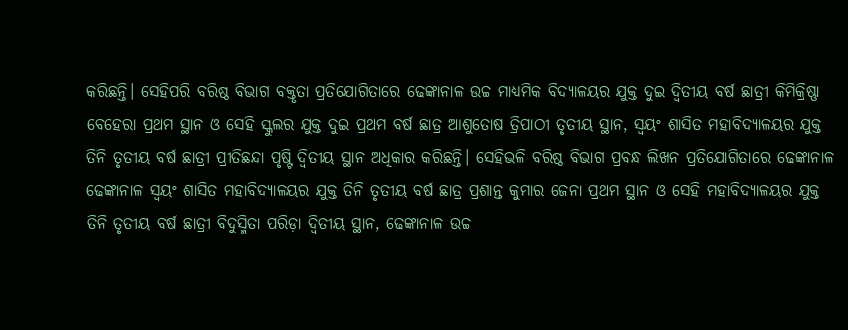କରିଛନ୍ତି। ସେହିପରି ବରିଷ୍ଠ ବିଭାଗ ବକ୍ତୃତା ପ୍ରତିଯୋଗିତାରେ ଢେଙ୍କାନାଳ ଉଚ୍ଚ ମାଧ୍ୟମିକ ବିଦ୍ୟାଳୟର ଯୁକ୍ତ ଦୁଇ ଦ୍ଵିତୀୟ ବର୍ଷ ଛାତ୍ରୀ କିମିକ୍ରିଷ୍ଣା ବେହେରା ପ୍ରଥମ ସ୍ଥାନ ଓ ସେହି ସ୍କୁଲର ଯୁକ୍ତ ଦୁଇ ପ୍ରଥମ ବର୍ଷ ଛାତ୍ର ଆଶୁତୋଷ ତ୍ରିପାଠୀ ତୃତୀୟ ସ୍ଥାନ, ସ୍ଵୟଂ ଶାସିତ ମହାବିଦ୍ୟାଳୟର ଯୁକ୍ତ ତିନି ତୃତୀୟ ବର୍ଷ ଛାତ୍ରୀ ପ୍ରୀତିଛନ୍ଦା ପୃଷ୍ଟି ଦ୍ଵିତୀୟ ସ୍ଥାନ ଅଧିକାର କରିଛନ୍ତି। ସେହିଭଳି ବରିଷ୍ଠ ବିଭାଗ ପ୍ରବନ୍ଧ ଲିଖନ ପ୍ରତିଯୋଗିତାରେ ଢେଙ୍କାନାଳ ଢେଙ୍କାନାଳ ସ୍ଵୟଂ ଶାସିତ ମହାବିଦ୍ୟାଳୟର ଯୁକ୍ତ ତିନି ତୃତୀୟ ବର୍ଷ ଛାତ୍ର ପ୍ରଶାନ୍ତ କୁମାର ଜେନା ପ୍ରଥମ ସ୍ଥାନ ଓ ସେହି ମହାବିଦ୍ୟାଳୟର ଯୁକ୍ତ ତିନି ତୃତୀୟ ବର୍ଷ ଛାତ୍ରୀ ବିଦୁସ୍ମିତା ପରିଡ଼ା ଦ୍ଵିତୀୟ ସ୍ଥାନ, ଢେଙ୍କାନାଳ ଉଚ୍ଚ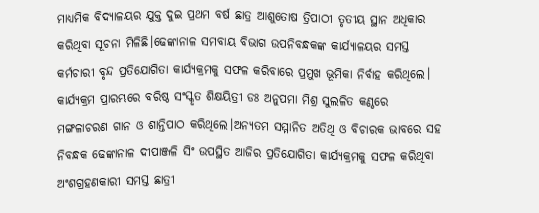ମାଧ୍ୟମିକ ବିଦ୍ୟାଳୟର ଯୁକ୍ତ ଦୁଇ ପ୍ରଥମ ବର୍ଷ ଛାତ୍ର ଆଶୁତୋଷ ତ୍ରିପାଠୀ ତୃତୀୟ ସ୍ଥାନ ଅଧିକାର କରିଥିବା ସୂଚନା ମିଳିଛି।ଢେଙ୍କାନାଳ ସମବାୟ ବିଭାଗ ଉପନିବନ୍ଧକଙ୍କ କାର୍ଯ୍ୟାଳୟର ସମସ୍ତ କର୍ମଚାରୀ ବୃନ୍ଦ ପ୍ରତିଯୋଗିତା କାର୍ଯ୍ୟକ୍ରମକୁ ସଫଳ କରିବାରେ ପ୍ରମୁଖ ଭୂମିକା ନିର୍ବାହ କରିଥିଲେ। କାର୍ଯ୍ୟକ୍ରମ ପ୍ରାରମ୍ଭରେ ବରିଷ୍ଠ ସଂସ୍କୃତ ଶିକ୍ଷୟିତ୍ରୀ ଡଃ ଅନୁପମା ମିଶ୍ର ସୁଲଳିତ କଣ୍ଠରେ ମଙ୍ଗଳାଚରଣ ଗାନ ଓ ଶାନ୍ତିପାଠ କରିଥିଲେ।ଅନ୍ୟତମ ସମ୍ମାନିତ ଅତିଥି ଓ ବିଚାରକ ଭାବରେ ସହ ନିବନ୍ଧକ ଢେଙ୍କାନାଳ ଦୀପାଞ୍ଜଳି ସିଂ ଉପସ୍ଥିତ ଆଜିର ପ୍ରତିଯୋଗିତା କାର୍ଯ୍ୟକ୍ରମକୁ ସଫଳ କରିଥିବା ଅଂଶଗ୍ରହଣକାରୀ ସମସ୍ତ ଛାତ୍ରୀ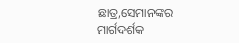ଛାତ୍ର,ସେମାନଙ୍କର ମାର୍ଗଦର୍ଶକ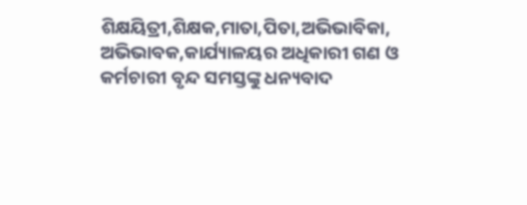ଶିକ୍ଷୟିତ୍ରୀ,ଶିକ୍ଷକ,ମାତା,ପିତା,ଅଭିଭାବିକା, ଅଭିଭାବକ,କାର୍ଯ୍ୟାଳୟର ଅଧିକାରୀ ଗଣ ଓ କର୍ମଚାରୀ ବୃନ୍ଦ ସମସ୍ତଙ୍କୁ ଧନ୍ୟବାଦ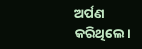ଅର୍ପଣ କରିଥିଲେ।